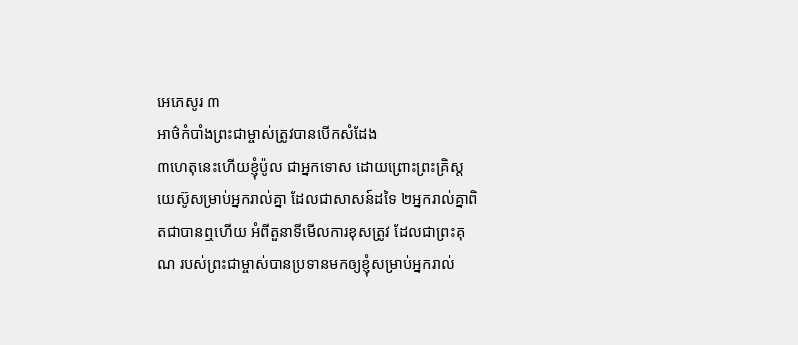អេភេសូរ ៣
អាថ៌កំបាំងព្រះជាម្ចាស់ត្រូវបានបើកសំដែង
៣ហេតុនេះហើយខ្ញុំប៉ូល ជាអ្នកទោស ដោយព្រោះព្រះគ្រិស្ដយេស៊ូសម្រាប់អ្នករាល់គ្នា ដែលជាសាសន៍ដទៃ ២អ្នករាល់គ្នាពិតជាបានឮហើយ អំពីតួនាទីមើលការខុសត្រូវ ដែលជាព្រះគុណ របស់ព្រះជាម្ចាស់បានប្រទានមកឲ្យខ្ញុំសម្រាប់អ្នករាល់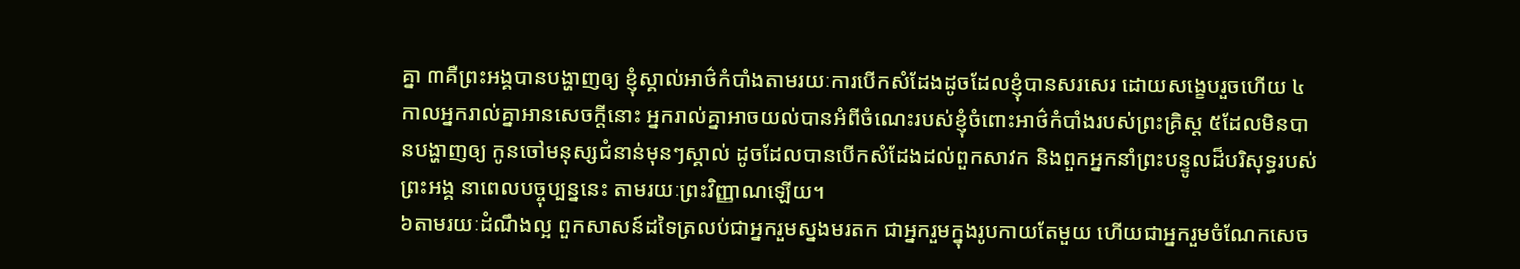គ្នា ៣គឺព្រះអង្គបានបង្ហាញឲ្យ ខ្ញុំស្គាល់អាថ៌កំបាំងតាមរយៈការបើកសំដែងដូចដែលខ្ញុំបានសរសេរ ដោយសង្ខេបរួចហើយ ៤កាលអ្នករាល់គ្នាអានសេចក្ដីនោះ អ្នករាល់គ្នាអាចយល់បានអំពីចំណេះរបស់ខ្ញុំចំពោះអាថ៌កំបាំងរបស់ព្រះគ្រិស្ដ ៥ដែលមិនបានបង្ហាញឲ្យ កូនចៅមនុស្សជំនាន់មុនៗស្គាល់ ដូចដែលបានបើកសំដែងដល់ពួកសាវក និងពួកអ្នកនាំព្រះបន្ទូលដ៏បរិសុទ្ធរបស់ព្រះអង្គ នាពេលបច្ចុប្បន្ននេះ តាមរយៈព្រះវិញ្ញាណឡើយ។
៦តាមរយៈដំណឹងល្អ ពួកសាសន៍ដទៃត្រលប់ជាអ្នករួមស្នងមរតក ជាអ្នករួមក្នុងរូបកាយតែមួយ ហើយជាអ្នករួមចំណែកសេច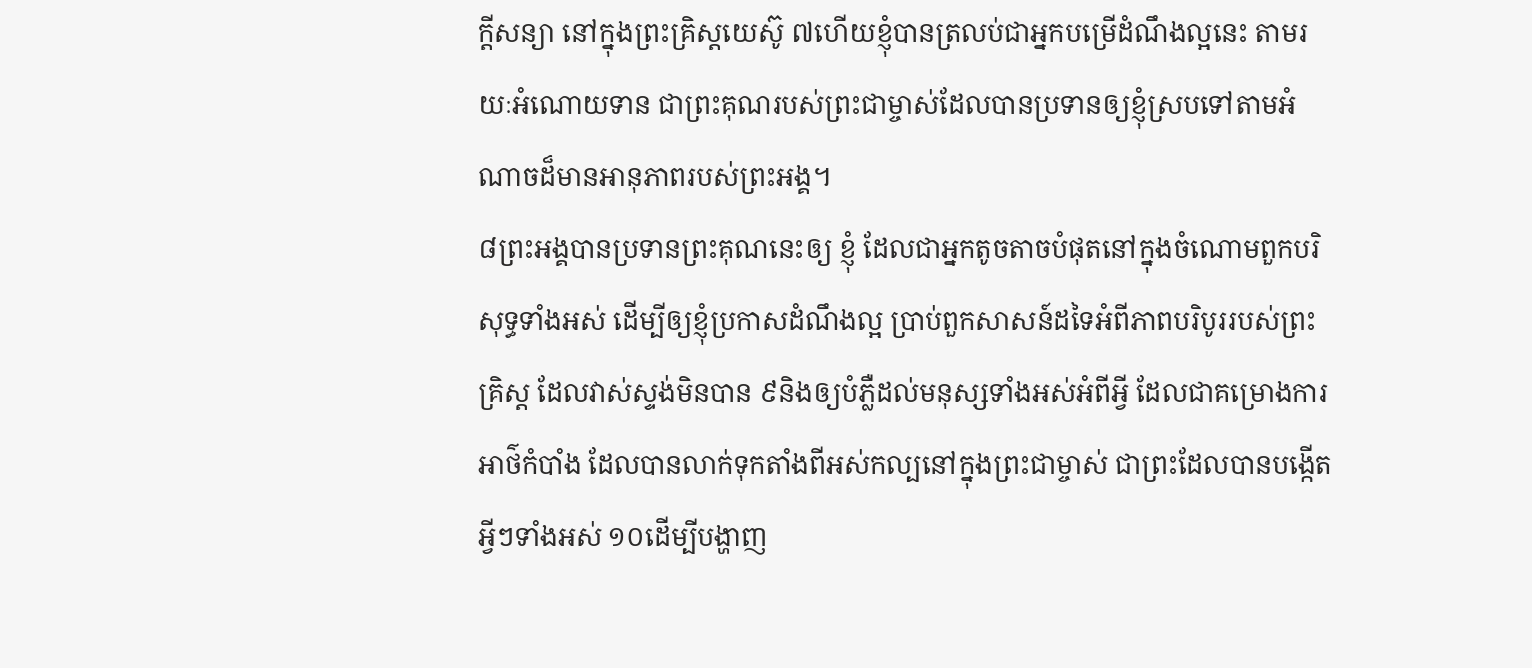ក្ដីសន្យា នៅក្នុងព្រះគ្រិស្ដយេស៊ូ ៧ហើយខ្ញុំបានត្រលប់ជាអ្នកបម្រើដំណឹងល្អនេះ តាមរយៈអំណោយទាន ជាព្រះគុណរបស់ព្រះជាម្ចាស់ដែលបានប្រទានឲ្យខ្ញុំស្របទៅតាមអំណាចដ៏មានអានុភាពរបស់ព្រះអង្គ។
៨ព្រះអង្គបានប្រទានព្រះគុណនេះឲ្យ ខ្ញុំ ដែលជាអ្នកតូចតាចបំផុតនៅក្នុងចំណោមពួកបរិសុទ្ធទាំងអស់ ដើម្បីឲ្យខ្ញុំប្រកាសដំណឹងល្អ ប្រាប់ពួកសាសន៍ដទៃអំពីភាពបរិបូររបស់ព្រះគ្រិស្ដ ដែលវាស់ស្ទង់មិនបាន ៩និងឲ្យបំភ្លឺដល់មនុស្សទាំងអស់អំពីអ្វី ដែលជាគម្រោងការអាថ៌កំបាំង ដែលបានលាក់ទុកតាំងពីអស់កល្បនៅក្នុងព្រះជាម្ចាស់ ជាព្រះដែលបានបង្កើតអ្វីៗទាំងអស់ ១០ដើម្បីបង្ហាញ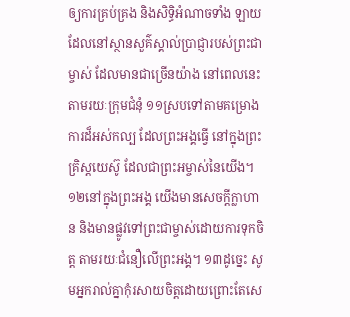ឲ្យការគ្រប់គ្រង និងសិទ្ធិអំណាចទាំង ឡាយ ដែលនៅស្ថានសួគ៌ស្គាល់ប្រាជ្ញារបស់ព្រះជាម្ចាស់ ដែលមានជាច្រើនយ៉ាង នៅពេលនេះ តាមរយៈក្រុមជំនុំ ១១ស្របទៅតាមគម្រោងការដ៏អស់កល្ប ដែលព្រះអង្គធ្វើ នៅក្នុងព្រះគ្រិស្ដយេស៊ូ ដែលជាព្រះអម្ចាស់នៃយើង។
១២នៅក្នុងព្រះអង្គ យើងមានសេចក្តីក្លាហាន និងមានផ្លូវទៅព្រះជាម្ចាស់ដោយការទុកចិត្ត តាមរយៈជំនឿលើព្រះអង្គ។ ១៣ដូច្នេះ សូមអ្នករាល់គ្នាកុំរសាយចិត្ដដោយព្រោះតែសេ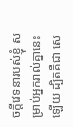ចក្តីវេទនារបស់ខ្ញុំ សម្រាប់អ្នករាល់គ្នានេះឡើយ ដ្បិតគឺជា សេ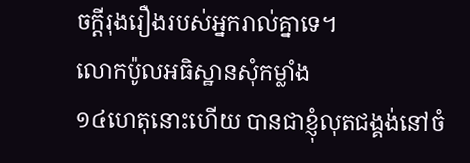ចក្ដីរុងរឿងរបស់អ្នករាល់គ្នាទេ។
លោកប៉ូលអធិស្ឋានសុំកម្លាំង
១៤ហេតុនោះហើយ បានជាខ្ញុំលុតជង្គង់នៅចំ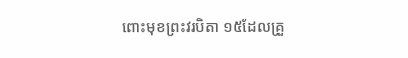ពោះមុខព្រះវរបិតា ១៥ដែលគ្រួ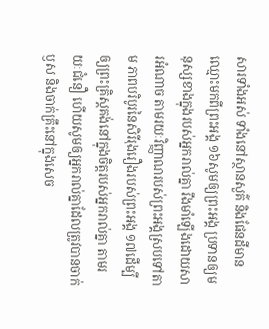សារទាំងអស់ ទាំងនៅស្ថានសួគ៌ និងផែនដីមានឈ្មោះមកពីព្រះអង្គ ១៦សូមឲ្យព្រះអង្គ ប្រទានឲ្យមនុស្សខាងក្នុងរបស់អ្នករាល់គ្នា រឹងមាំឡើងដោយសារអំណាច តាមរយៈវិញ្ញាណរបស់ព្រះអង្គស្របទៅតាម ភាពបរិបូរនៃសិរីរុងរឿងរបស់ព្រះអង្គ ១៧ដើម្បីឲ្យព្រះគ្រិស្ដគង់នៅក្នុងចិត្តរបស់អ្នករាល់គ្នា តាមរយៈជំនឿ ហើយសូមឲ្យអ្នករាល់គ្នាដែលត្រូវបានចាក់ឫស និងចាក់គ្រឹះនៅក្នុងសេច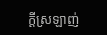ក្ដីស្រឡាញ់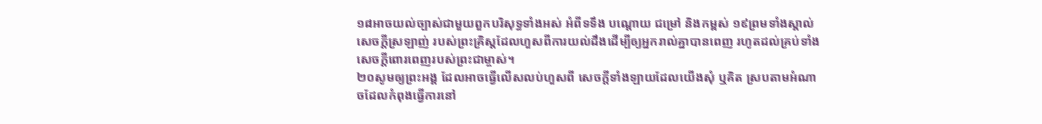១៨អាចយល់ច្បាស់ជាមួយពួកបរិសុទ្ធទាំងអស់ អំពីទទឹង បណ្តោយ ជម្រៅ និងកម្ពស់ ១៩ព្រមទាំងស្គាល់សេចក្ដីស្រឡាញ់ របស់ព្រះគ្រិស្ដដែលហួសពីការយល់ដឹងដើម្បីឲ្យអ្នករាល់គ្នាបានពេញ រហូតដល់គ្រប់ទាំងសេចក្ដីពោរពេញរបស់ព្រះជាម្ចាស់។
២០សូមឲ្យព្រះអង្គ ដែលអាចធ្វើលើសលប់ហួសពី សេចក្ដីទាំងឡាយដែលយើងសុំ ឬគិត ស្របតាមអំណាចដែលកំពុងធ្វើការនៅ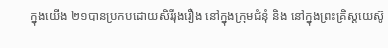ក្នុងយើង ២១បានប្រកបដោយសិរីរុងរឿង នៅក្នុងក្រុមជំនុំ និង នៅក្នុងព្រះគ្រិស្ដយេស៊ូ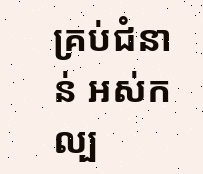គ្រប់ជំនាន់ អស់កល្ប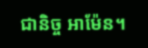ជានិច្ច អាម៉ែន។